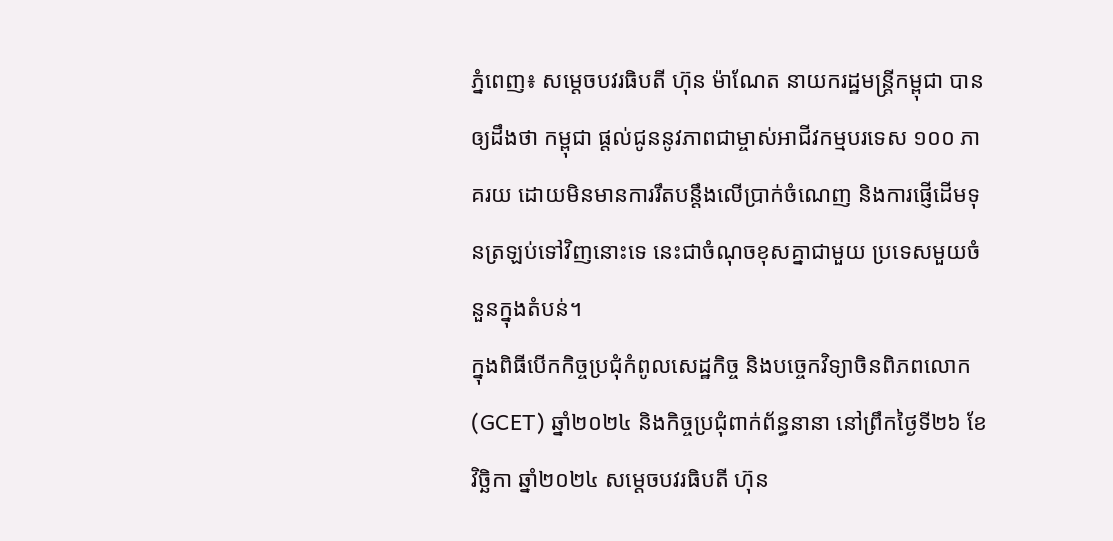ភ្នំពេញ៖ សម្តេចបវរធិបតី ហ៊ុន ម៉ាណែត នាយករដ្ឋមន្ត្រីកម្ពុជា បានឲ្យដឹងថា កម្ពុជា ផ្តល់ជូននូវភាពជាម្ចាស់អាជីវកម្មបរទេស ១០០ ភាគរយ ដោយមិនមានការរឹតបន្តឹងលើប្រាក់ចំណេញ និងការផ្ញើដើមទុនត្រឡប់ទៅវិញនោះទេ នេះជាចំណុចខុសគ្នាជាមួយ ប្រទេសមួយចំនួនក្នុងតំបន់។
ក្នុងពិធីបើកកិច្ចប្រជុំកំពូលសេដ្ឋកិច្ច និងបច្ចេកវិទ្យាចិនពិភពលោក (GCET) ឆ្នាំ២០២៤ និងកិច្ចប្រជុំពាក់ព័ន្ធនានា នៅព្រឹកថ្ងៃទី២៦ ខែវិច្ឆិកា ឆ្នាំ២០២៤ សម្តេចបវរធិបតី ហ៊ុន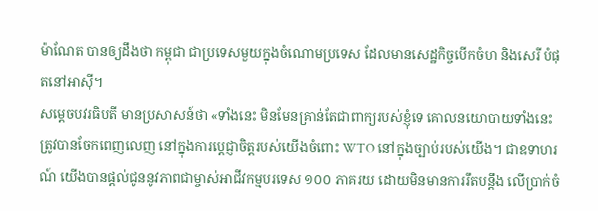ម៉ាណែត បានឲ្យដឹងថា កម្ពុជា ជាប្រទេសមួយក្នុងចំណោមប្រទេស ដែលមានសេដ្ឋកិច្ចបើកចំហ និងសេរី បំផុតនៅអាស៊ី។
សម្តេចបវរធិបតី មានប្រសាសន៍ថា «ទាំងនេះ មិនមែនគ្រាន់តែជាពាក្យរបស់ខ្ញុំទេ គោលនយោបាយទាំងនេះ ត្រូវបានចែកពេញលេញ នៅក្នុងការប្ដេជ្ញាចិត្តរបស់យើងចំពោះ WTO នៅក្នុងច្បាប់របស់យើង។ ជាឧទាហរណ៍ យើងបានផ្តល់ជូននូវភាពជាម្ចាស់អាជីវកម្មបរទេស ១០០ ភាគរយ ដោយមិនមានការរឹតបន្តឹង លើប្រាក់ចំ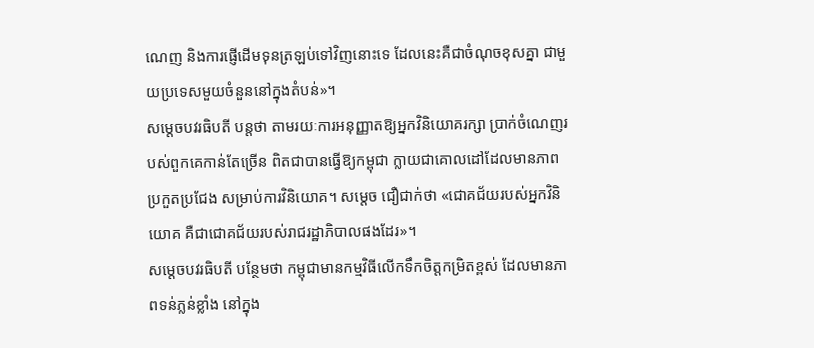ណេញ និងការផ្ញើដើមទុនត្រឡប់ទៅវិញនោះទេ ដែលនេះគឺជាចំណុចខុសគ្នា ជាមួយប្រទេសមួយចំនួននៅក្នុងតំបន់»។
សម្តេចបវរធិបតី បន្ដថា តាមរយៈការអនុញ្ញាតឱ្យអ្នកវិនិយោគរក្សា ប្រាក់ចំណេញរបស់ពួកគេកាន់តែច្រើន ពិតជាបានធ្វើឱ្យកម្ពុជា ក្លាយជាគោលដៅដែលមានភាពប្រកួតប្រជែង សម្រាប់ការវិនិយោគ។ សម្តេច ជឿជាក់ថា «ជោគជ័យរបស់អ្នកវិនិយោគ គឺជាជោគជ័យរបស់រាជរដ្ឋាភិបាលផងដែរ»។
សម្តេចបវរធិបតី បន្ថែមថា កម្ពុជាមានកម្មវិធីលើកទឹកចិត្តកម្រិតខ្ពស់ ដែលមានភាពទន់ភ្លន់ខ្លាំង នៅក្នុង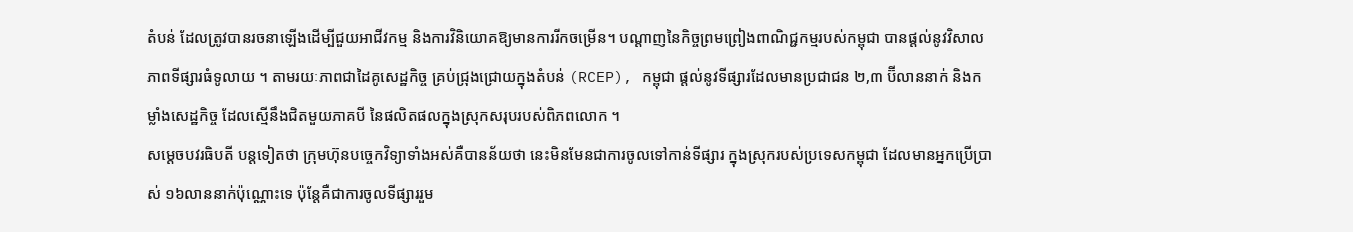តំបន់ ដែលត្រូវបានរចនាឡើងដើម្បីជួយអាជីវកម្ម និងការវិនិយោគឱ្យមានការរីកចម្រើន។ បណ្តាញនៃកិច្ចព្រមព្រៀងពាណិជ្ជកម្មរបស់កម្ពុជា បានផ្តល់នូវវិសាលភាពទីផ្សារធំទូលាយ ។ តាមរយៈភាពជាដៃគូសេដ្ឋកិច្ច គ្រប់ជ្រុងជ្រោយក្នុងតំបន់ (RCEP), កម្ពុជា ផ្តល់នូវទីផ្សារដែលមានប្រជាជន ២,៣ ប៊ីលាននាក់ និងកម្លាំងសេដ្ឋកិច្ច ដែលស្មើនឹងជិតមួយភាគបី នៃផលិតផលក្នុងស្រុកសរុបរបស់ពិភពលោក ។
សម្តេចបវរធិបតី បន្ដទៀតថា ក្រុមហ៊ុនបច្ចេកវិទ្យាទាំងអស់គឺបានន័យថា នេះមិនមែនជាការចូលទៅកាន់ទីផ្សារ ក្នុងស្រុករបស់ប្រទេសកម្ពុជា ដែលមានអ្នកប្រើប្រាស់ ១៦លាននាក់ប៉ុណ្ណោះទេ ប៉ុន្តែគឺជាការចូលទីផ្សាររួម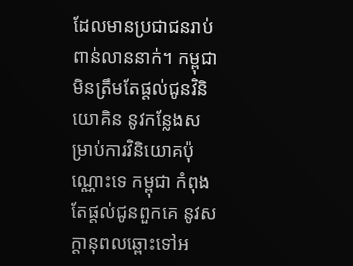ដែលមានប្រជាជនរាប់ពាន់លាននាក់។ កម្ពុជា មិនត្រឹមតែផ្តល់ជូនវិនិយោគិន នូវកន្លែងសម្រាប់ការវិនិយោគប៉ុណ្ណោះទេ កម្ពុជា កំពុងតែផ្តល់ជូនពួកគេ នូវសក្តានុពលឆ្ពោះទៅអ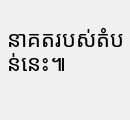នាគតរបស់តំបន់នេះ៕